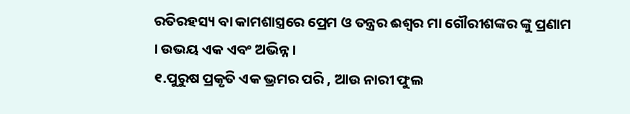ରତିରହସ୍ୟ ବା କାମଶାସ୍ତ୍ରରେ ପ୍ରେମ ଓ ତନ୍ତ୍ରର ଈଶ୍ୱର ମା ଗୌରୀଶଙ୍କର ଙ୍କୁ ପ୍ରଣାମ । ଉଭୟ ଏକ ଏବଂ ଅଭିନ୍ନ ।
୧.ପୁରୁଷ ପ୍ରକୃତି ଏକ ଭ୍ରମର ପରି , ଆଉ ନାରୀ ଫୁଲ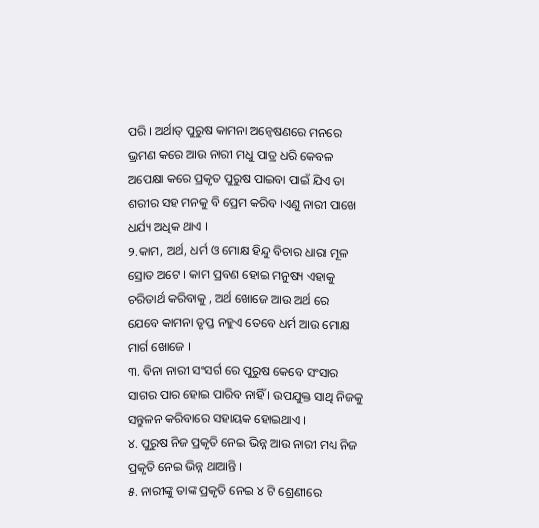ପରି । ଅର୍ଥାତ୍ ପୁରୁଷ କାମନା ଅନ୍ୱେଷଣରେ ମନରେ ଭ୍ରମଣ କରେ ଆଉ ନାରୀ ମଧୁ ପାତ୍ର ଧରି କେବଳ ଅପେକ୍ଷା କରେ ପ୍ରକୃତ ପୁରୁଷ ପାଇବା ପାଇଁ ଯିଏ ତା ଶରୀର ସହ ମନକୁ ବି ପ୍ରେମ କରିବ ।ଏଣୁ ନାରୀ ପାଖେ ଧର୍ଯ୍ୟ ଅଧିକ ଥାଏ ।
୨.କାମ, ଅର୍ଥ, ଧର୍ମ ଓ ମୋକ୍ଷ ହିନ୍ଦୁ ବିଚାର ଧାରା ମୂଳ ସ୍ରୋତ ଅଟେ । କାମ ପ୍ରବଣ ହୋଇ ମନୁଷ୍ୟ ଏହାକୁ ଚରିତାର୍ଥ କରିବାକୁ , ଅର୍ଥ ଖୋଜେ ଆଉ ଅର୍ଥ ରେ ଯେବେ କାମନା ତୃପ୍ତ ନହୁଏ ତେବେ ଧର୍ମ ଆଉ ମୋକ୍ଷ ମାର୍ଗ ଖୋଜେ ।
୩. ବିନା ନାରୀ ସଂସର୍ଗ ରେ ପୁରୁଷ କେବେ ସଂସାର ସାଗର ପାର ହୋଇ ପାରିବ ନାହିଁ । ଉପଯୁକ୍ତ ସାଥି ନିଜକୁ ସନ୍ତୁଳନ କରିବାରେ ସହାୟକ ହୋଇଥାଏ ।
୪. ପୁରୁଷ ନିଜ ପ୍ରକୃତି ନେଇ ଭିନ୍ନ ଆଉ ନାରୀ ମଧ୍ୟ ନିଜ ପ୍ରକୃତି ନେଇ ଭିନ୍ନ ଥାଆନ୍ତି ।
୫. ନାରୀଙ୍କୁ ତାଙ୍କ ପ୍ରକୃତି ନେଇ ୪ ଟି ଶ୍ରେଣୀରେ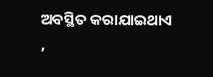ଅବସ୍ଥିତ କରାଯାଇଥାଏ ,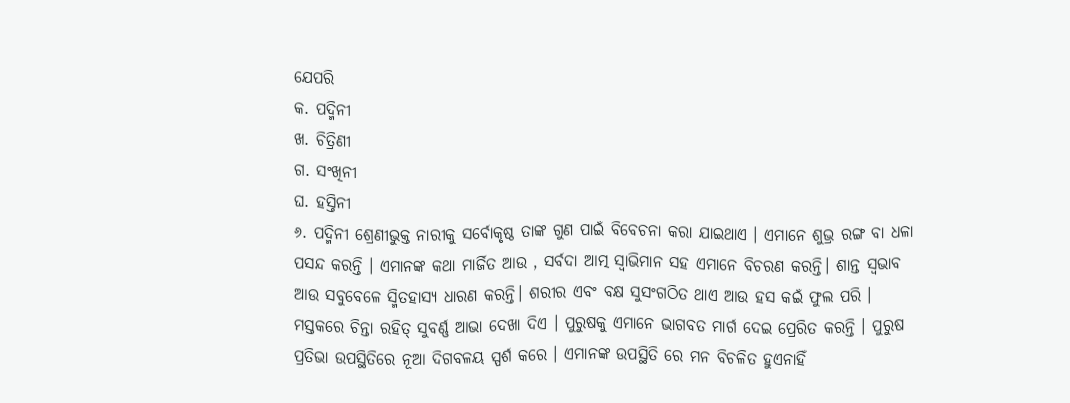ଯେପରି
କ. ପଦ୍ମିନୀ
ଖ. ଚିତ୍ରିଣୀ
ଗ. ସଂଖିନୀ
ଘ. ହସ୍ତିନୀ
୬. ପଦ୍ମିନୀ ଶ୍ରେଣୀଭୁକ୍ତ ନାରୀକୁ ସର୍ବୋକୃଷ୍ଠ ତାଙ୍କ ଗୁଣ ପାଇଁ ବିବେଚନା କରା ଯାଇଥାଏ । ଏମାନେ ଶୁଭ୍ର ରଙ୍ଗ ବା ଧଳା ପସନ୍ଦ କରନ୍ତି । ଏମାନଙ୍କ କଥା ମାର୍ଜିତ ଆଉ , ସର୍ବଦା ଆତ୍ମ ସ୍ୱାଭିମାନ ସହ ଏମାନେ ବିଚରଣ କରନ୍ତି। ଶାନ୍ତ ସ୍ଵଭାବ ଆଉ ସବୁବେଳେ ସ୍ମିତହାସ୍ୟ ଧାରଣ କରନ୍ତି। ଶରୀର ଏବଂ ବକ୍ଷ ସୁସଂଗଠିତ ଥାଏ ଆଉ ହସ କଇଁ ଫୁଲ ପରି । ମସ୍ତକରେ ଚିନ୍ତା ରହିତ୍ ସୁବର୍ଣ୍ଣ ଆଭା ଦେଖା ଦିଏ । ପୁରୁଷକୁ ଏମାନେ ଭାଗବତ ମାର୍ଗ ଦେଇ ପ୍ରେରିତ କରନ୍ତି । ପୁରୁଷ ପ୍ରତିଭା ଉପସ୍ଥିତିରେ ନୂଆ ଦିଗବଳୟ ସ୍ପର୍ଶ କରେ । ଏମାନଙ୍କ ଉପସ୍ଥିତି ରେ ମନ ବିଚଳିତ ହୁଏନାହିଁ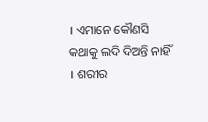। ଏମାନେ କୌଣସି କଥାକୁ ଲଦି ଦିଅନ୍ତି ନାହିଁ । ଶରୀର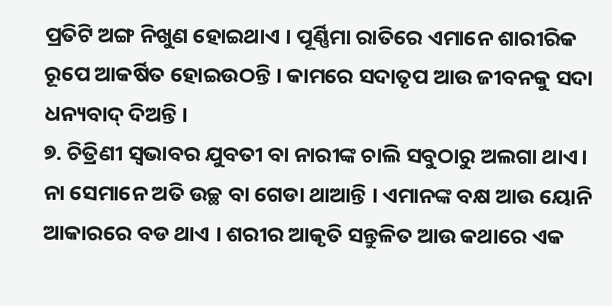ପ୍ରତିଟି ଅଙ୍ଗ ନିଖୁଣ ହୋଇଥାଏ । ପୂର୍ଣ୍ଣିମା ରାତିରେ ଏମାନେ ଶାରୀରିକ ରୂପେ ଆକର୍ଷିତ ହୋଇଉଠନ୍ତି । କାମରେ ସଦାତୃପ ଆଉ ଜୀବନକୁ ସଦା ଧନ୍ୟବାଦ୍ ଦିଅନ୍ତି ।
୭. ଚିତ୍ରିଣୀ ସ୍ଵଭାବର ଯୁବତୀ ବା ନାରୀଙ୍କ ଚାଲି ସବୁଠାରୁ ଅଲଗା ଥାଏ। ନା ସେମାନେ ଅତି ଉଚ୍ଛ ବା ଗେଡା ଥାଆନ୍ତି । ଏମାନଙ୍କ ବକ୍ଷ ଆଉ ୟୋନି ଆକାରରେ ବଡ ଥାଏ । ଶରୀର ଆକୃତି ସନ୍ତୁଳିତ ଆଉ କଥାରେ ଏକ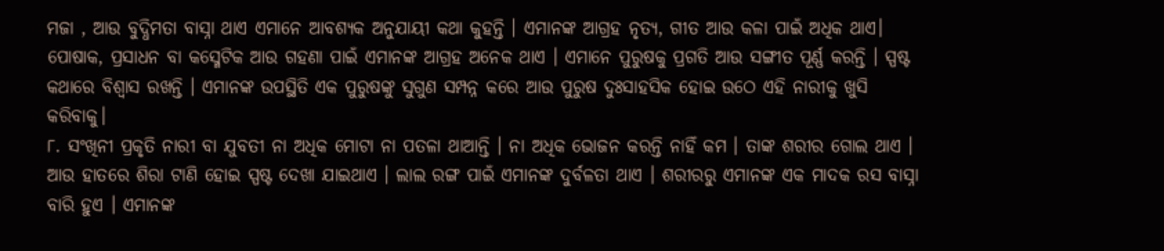ମଜା , ଆଉ ବୁଦ୍ଧିମତା ବାସ୍ନା ଥାଏ ଏମାନେ ଆବଶ୍ୟକ ଅନୁଯାୟୀ କଥା କୁହନ୍ତି । ଏମାନଙ୍କ ଆଗ୍ରହ ନୃତ୍ୟ, ଗୀତ ଆଉ କଳା ପାଇଁ ଅଧିକ ଥାଏ। ପୋଷାକ, ପ୍ରସାଧନ ବା କସ୍ମେଟିକ ଆଉ ଗହଣା ପାଇଁ ଏମାନଙ୍କ ଆଗ୍ରହ ଅନେକ ଥାଏ । ଏମାନେ ପୁରୁଷକୁ ପ୍ରଗତି ଆଉ ସଙ୍ଗୀତ ପୂର୍ଣ୍ଣ କରନ୍ତି । ସ୍ପଷ୍ଟ କଥାରେ ବିଶ୍ବାସ ରଖନ୍ତି । ଏମାନଙ୍କ ଉପସ୍ଥିତି ଏକ ପୁରୁଷଙ୍କୁ ସୁଗୁଣ ସମ୍ପନ୍ନ କରେ ଆଉ ପୁରୁଷ ଦୁଃସାହସିକ ହୋଇ ଉଠେ ଏହି ନାରୀକୁ ଖୁସି କରିବାକୁ।
୮. ସଂଖିନୀ ପ୍ରକୃତି ନାରୀ ବା ଯୁବତୀ ନା ଅଧିକ ମୋଟା ନା ପତଳା ଥାଆନ୍ତି । ନା ଅଧିକ ଭୋଜନ କରନ୍ତି ନାହିଁ କମ । ତାଙ୍କ ଶରୀର ଗୋଲ ଥାଏ । ଆଉ ହାତରେ ଶିରା ଟାଣି ହୋଇ ସ୍ପଷ୍ଟ ଦେଖା ଯାଇଥାଏ । ଲାଲ ରଙ୍ଗ ପାଇଁ ଏମାନଙ୍କ ଦୁର୍ବଳତା ଥାଏ । ଶରୀରରୁ ଏମାନଙ୍କ ଏକ ମାଦକ ରସ ବାସ୍ନା ବାରି ହୁଏ । ଏମାନଙ୍କ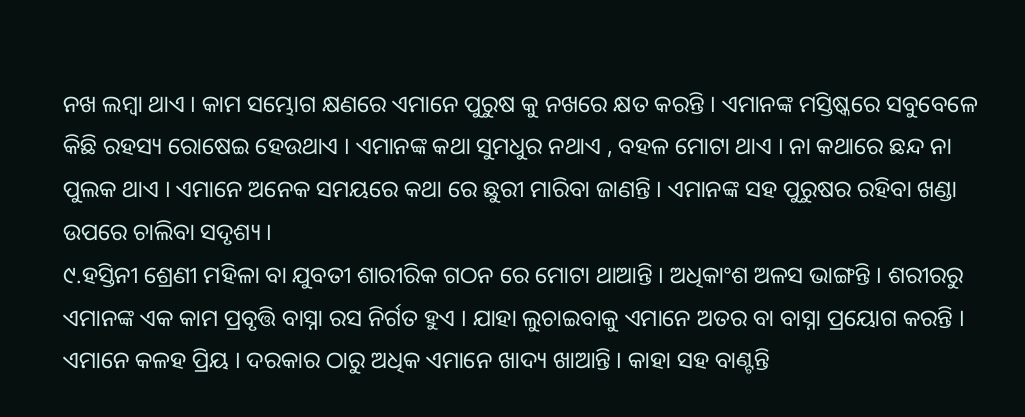ନଖ ଲମ୍ବା ଥାଏ । କାମ ସମ୍ଭୋଗ କ୍ଷଣରେ ଏମାନେ ପୁରୁଷ କୁ ନଖରେ କ୍ଷତ କରନ୍ତି । ଏମାନଙ୍କ ମସ୍ତିଷ୍କରେ ସବୁବେଳେ କିଛି ରହସ୍ୟ ରୋଷେଇ ହେଉଥାଏ । ଏମାନଙ୍କ କଥା ସୁମଧୁର ନଥାଏ , ବହଳ ମୋଟା ଥାଏ । ନା କଥାରେ ଛନ୍ଦ ନା ପୁଲକ ଥାଏ । ଏମାନେ ଅନେକ ସମୟରେ କଥା ରେ ଛୁରୀ ମାରିବା ଜାଣନ୍ତି । ଏମାନଙ୍କ ସହ ପୁରୁଷର ରହିବା ଖଣ୍ଡା ଉପରେ ଚାଲିବା ସଦୃଶ୍ୟ ।
୯.ହସ୍ତିନୀ ଶ୍ରେଣୀ ମହିଳା ବା ଯୁବତୀ ଶାରୀରିକ ଗଠନ ରେ ମୋଟା ଥାଆନ୍ତି । ଅଧିକାଂଶ ଅଳସ ଭାଙ୍ଗନ୍ତି । ଶରୀରରୁ ଏମାନଙ୍କ ଏକ କାମ ପ୍ରବୃତ୍ତି ବାସ୍ନା ରସ ନିର୍ଗତ ହୁଏ । ଯାହା ଲୁଚାଇବାକୁ ଏମାନେ ଅତର ବା ବାସ୍ନା ପ୍ରୟୋଗ କରନ୍ତି । ଏମାନେ କଳହ ପ୍ରିୟ । ଦରକାର ଠାରୁ ଅଧିକ ଏମାନେ ଖାଦ୍ୟ ଖାଆନ୍ତି । କାହା ସହ ବାଣ୍ଟନ୍ତି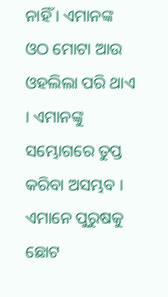ନାହିଁ । ଏମାନଙ୍କ ଓଠ ମୋଟା ଆଉ ଓହଲିଲା ପରି ଥାଏ । ଏମାନଙ୍କୁ ସମ୍ଭୋଗରେ ତୁପ୍ତ କରିବା ଅସମ୍ଭବ । ଏମାନେ ପୁରୁଷକୁ ଛୋଟ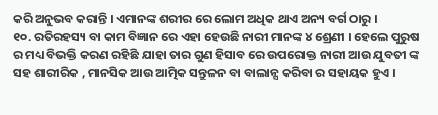କରି ଅନୁଭବ କରାନ୍ତି । ଏମାନଙ୍କ ଶରୀର ରେ ଲୋମ ଅଧିକ ଥାଏ ଅନ୍ୟ ବର୍ଗ ଠାରୁ ।
୧୦. ରତିରହସ୍ୟ ବା କାମ ବିଜ୍ଞାନ ରେ ଏହା ହେଉଛି ନାରୀ ମାନଙ୍କ ୪ ଶ୍ରେଣୀ । ହେଲେ ପୁରୁଷ ର ମଧ୍ୟ ବିଭକ୍ତି କରଣ ରହିଛି ଯାହା ତାର ଗୁଣ ହିସାବ ରେ ଉପରୋକ୍ତ ନାରୀ ଆଉ ଯୁବତୀ ଙ୍କ ସହ ଶାରୀରିକ , ମାନସିକ ଆଉ ଆତ୍ମିକ ସନ୍ତୁଳନ ବା ବାଲାନ୍ସ କରିବା ର ସହାୟକ ହୁଏ ।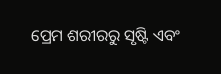ପ୍ରେମ ଶରୀରରୁ ସୃଷ୍ଟି ଏବଂ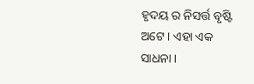ହୃଦୟ ର ନିସର୍ତ୍ତ ବୃଷ୍ଟି ଅଟେ । ଏହା ଏକ ସାଧନା ।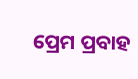ପ୍ରେମ ପ୍ରବାହ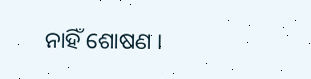ନାହିଁ ଶୋଷଣ ।